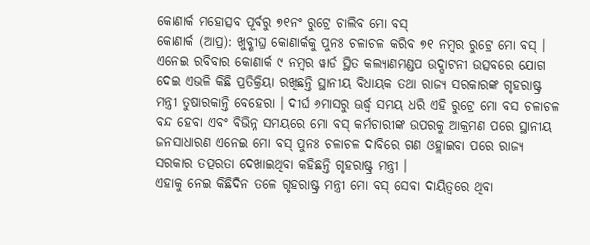କୋଣାର୍କ ମହୋତ୍ସବ ପୂର୍ବରୁ ୭୧ନଂ ରୁଟ୍ରେ ଚାଲିବ ମୋ ବସ୍
କୋଣାର୍କ (ଆପ୍ର): ଖୁବ୍ଶୀଘ୍ର କୋଣାର୍କକୁ ପୁନଃ ଚଳାଚଳ କରିବ ୭୧ ନମ୍ବର ରୁଟ୍ରେ ମୋ ବସ୍ । ଏନେଇ ରବିବାର କୋଣାର୍କ ୯ ନମ୍ବର ୱାର୍ଡ ସ୍ଥିତ କଲ୍ୟାଣମଣ୍ଡପ ଉଦ୍ଘାଟନୀ ଉତ୍ସବରେ ଯୋଗ ଦେଇ ଏଭଳି କିଛି ପ୍ରତିକ୍ରିୟା ରଖିଛନ୍ତି ସ୍ଥାନୀୟ ବିଧାୟକ ତଥା ରାଜ୍ୟ ସରକାରଙ୍କ ଗୃହରାଷ୍ଟ୍ର ମନ୍ତ୍ରୀ ତୁଷାରକାନ୍ତି ବେହେରା । ଦୀର୍ଘ ୬ମାସରୁ ଊର୍ଦ୍ଧ୍ୱ ସମୟ ଧରି ଏହି ରୁଟ୍ରେ ମୋ ବସ ଚଳାଚଳ ବନ୍ଦ ହେବା ଏବଂ ବିଭିନ୍ନ ସମୟରେ ମୋ ବସ୍ କର୍ମଚାରୀଙ୍କ ଉପରକୁ ଆକ୍ରମଣ ପରେ ସ୍ଥାନୀୟ ଜନସାଧାରଣ ଏନେଇ ମୋ ବସ୍ ପୁନଃ ଚଳାଚଳ ଦାବିରେ ଗଣ ଓହ୍ଲାଇବା ପରେ ରାଜ୍ୟ ସରକାର ତତ୍ପରତା ଦେଖାଇଥିବା କହିଛନ୍ତି ଗୃହରାଷ୍ଟ୍ର ମନ୍ତ୍ରୀ ।
ଏହାକୁ ନେଇ କିଛିଦିନ ତଳେ ଗୃହରାଷ୍ଟ୍ର ମନ୍ତ୍ରୀ ମୋ ବସ୍ ସେବା ଦାୟିତ୍ୱରେ ଥିବା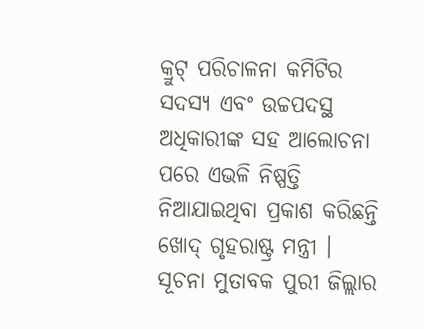କ୍ରୁଟ୍ ପରିଚାଳନା କମିଟିର ସଦସ୍ୟ ଏବଂ ଉଚ୍ଚପଦସ୍ଥ ଅଧିକାରୀଙ୍କ ସହ ଆଲୋଚନା ପରେ ଏଭଳି ନିଷ୍ପତ୍ତି ନିଆଯାଇଥିବା ପ୍ରକାଶ କରିଛନ୍ତି ଖୋଦ୍ ଗୃହରାଷ୍ଟ୍ର ମନ୍ତ୍ରୀ ।
ସୂଚନା ମୁତାବକ ପୁରୀ ଜିଲ୍ଲାର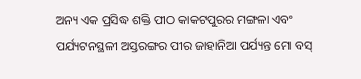ଅନ୍ୟ ଏକ ପ୍ରସିଦ୍ଧ ଶକ୍ତି ପୀଠ କାକଟପୁରର ମଙ୍ଗଳା ଏବଂ ପର୍ଯ୍ୟଟନସ୍ଥଳୀ ଅସ୍ତରଙ୍ଗର ପୀର ଜାହାନିଆ ପର୍ଯ୍ୟନ୍ତ ମୋ ବସ୍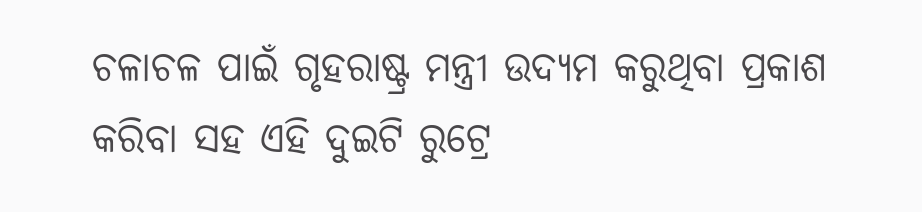ଚଳାଚଳ ପାଇଁ ଗୃହରାଷ୍ଟ୍ର ମନ୍ତ୍ରୀ ଉଦ୍ୟମ କରୁଥିବା ପ୍ରକାଶ କରିବା ସହ ଏହି ଦୁଇଟି ରୁଟ୍ରେ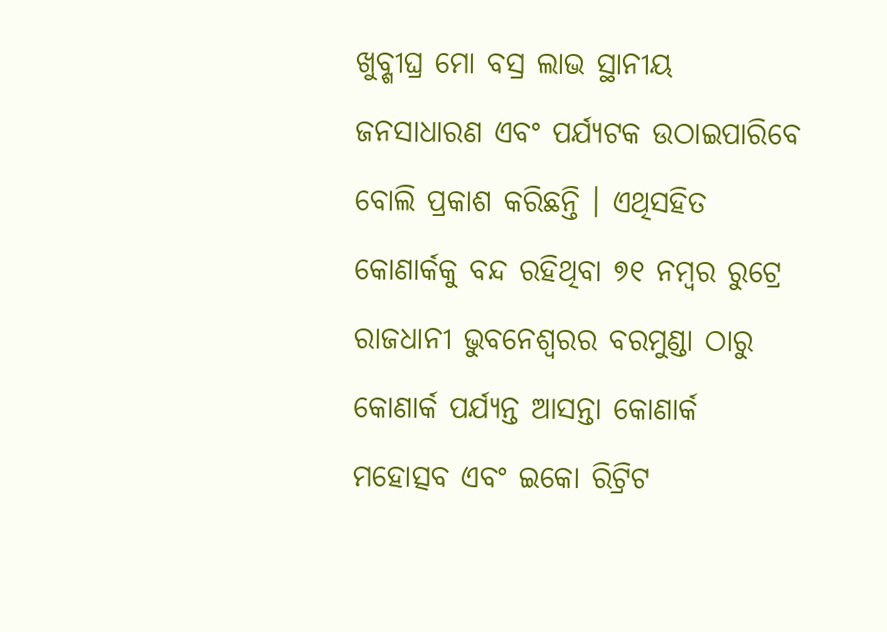ଖୁବ୍ଶୀଘ୍ର ମୋ ବସ୍ର ଲାଭ ସ୍ଥାନୀୟ ଜନସାଧାରଣ ଏବଂ ପର୍ଯ୍ୟଟକ ଉଠାଇପାରିବେ ବୋଲି ପ୍ରକାଶ କରିଛନ୍ତି । ଏଥିସହିତ କୋଣାର୍କକୁ ବନ୍ଦ ରହିଥିବା ୭୧ ନମ୍ବର ରୁଟ୍ରେ ରାଜଧାନୀ ଭୁବନେଶ୍ୱରର ବରମୁଣ୍ଡା ଠାରୁ କୋଣାର୍କ ପର୍ଯ୍ୟନ୍ତ ଆସନ୍ତା କୋଣାର୍କ ମହୋତ୍ସବ ଏବଂ ଇକୋ ରିଟ୍ରିଟ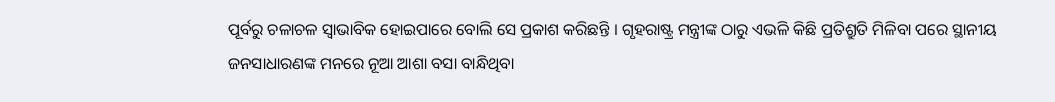ପୂର୍ବରୁ ଚଳାଚଳ ସ୍ୱାଭାବିକ ହୋଇପାରେ ବୋଲି ସେ ପ୍ରକାଶ କରିଛନ୍ତି । ଗୃହରାଷ୍ଟ୍ର ମନ୍ତ୍ରୀଙ୍କ ଠାରୁ ଏଭଳି କିଛି ପ୍ରତିଶ୍ରୁତି ମିଳିବା ପରେ ସ୍ଥାନୀୟ ଜନସାଧାରଣଙ୍କ ମନରେ ନୂଆ ଆଶା ବସା ବାନ୍ଧିଥିବା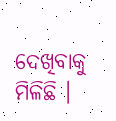ଦେଖିବାକୁ ମିଳିଛି ।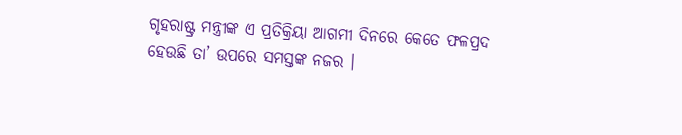ଗୃହରାଷ୍ଟ୍ର ମନ୍ତ୍ରୀଙ୍କ ଏ ପ୍ରତିକ୍ରିୟା ଆଗମୀ ଦିନରେ କେତେ ଫଳପ୍ରଦ ହେଉଛି ତା’ ଉପରେ ସମସ୍ତଙ୍କ ନଜର ।